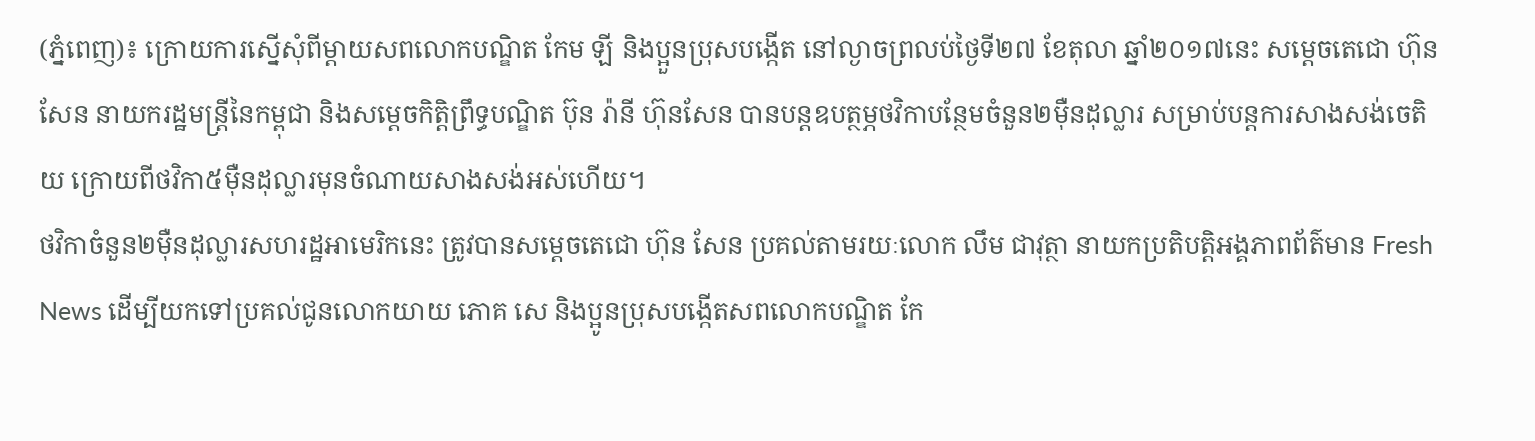(ភ្នំពេញ)៖ ក្រោយការស្នើសុំពីម្ដាយសពលោកបណ្ឌិត កែម ឡី និងប្អួនប្រុសបង្កើត នៅល្ងាចព្រលប់ថ្ងៃទី២៧ ខែតុលា ឆ្នាំ២០១៧នេះ សម្ដេចតេជោ ហ៊ុន សែន នាយករដ្ឋមន្ដ្រីនៃកម្ពុជា និងសម្ដេចកិត្តិព្រឹទ្ធបណ្ឌិត ប៊ុន រ៉ានី ហ៊ុនសែន បានបន្ដឧបត្ថម្ភថវិកាបន្ថែមចំនួន២ម៉ឺនដុល្លារ សម្រាប់បន្ដការសាងសង់ចេតិយ ក្រោយពីថវិកា៥ម៉ឺនដុល្លារមុនចំណាយសាងសង់អស់ហើយ។
ថវិកាចំនួន២ម៉ឺនដុល្លារសហរដ្ឋអាមេរិកនេះ ត្រូវបានសម្តេចតេជោ ហ៊ុន សែន ប្រគល់តាមរយៈលោក លឹម ជាវុត្ថា នាយកប្រតិបត្តិអង្គភាពព័ត៌មាន Fresh News ដើម្បីយកទៅប្រគល់ជូនលោកយាយ ភោគ សេ និងប្អូនប្រុសបង្កើតសពលោកបណ្ឌិត កែ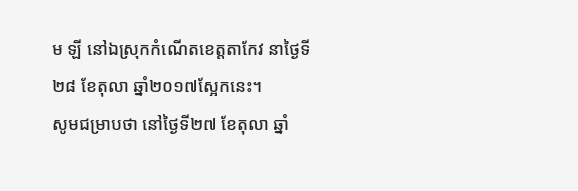ម ឡី នៅឯស្រុកកំណើតខេត្តតាកែវ នាថ្ងៃទី២៨ ខែតុលា ឆ្នាំ២០១៧ស្អែកនេះ។
សូមជម្រាបថា នៅថ្ងៃទី២៧ ខែតុលា ឆ្នាំ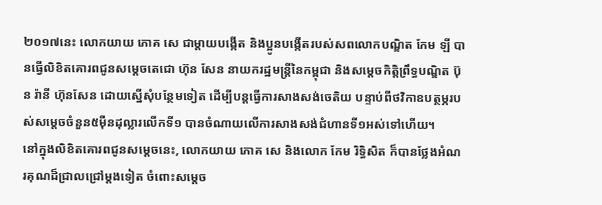២០១៧នេះ លោកយាយ ភោគ សេ ជាម្តាយបង្កើត និងប្អូនបង្កើតរបស់សពលោកបណ្ឌិត កែម ឡី បានធ្វើលិខិតគោរពជូនសម្តេចតេជោ ហ៊ុន សែន នាយករដ្ឋមន្រ្តីនៃកម្ពុជា និងសម្តេចកិត្តិព្រឹទ្ធបណ្ឌិត ប៊ុន រ៉ានី ហ៊ុនសែន ដោយស្នើសុំបន្ថែមទៀត ដើម្បីបន្តធ្វើការសាងសង់ចេតិយ បន្ទាប់ពីថវិកាឧបត្ថម្ភរបស់សម្តេចចំនួន៥ម៉ឺនដុល្លារលើកទី១ បានចំណាយលើការសាងសង់ជំហានទី១អស់ទៅហើយ។
នៅក្នុងលិខិតគោរពជូនសម្តេចនេះ, លោកយាយ ភោគ សេ និងលោក កែម រិទ្ធិសិត ក៏បានថ្លែងអំណរគុណដ៏ជ្រាលជ្រៅម្តងទៀត ចំពោះសម្តេច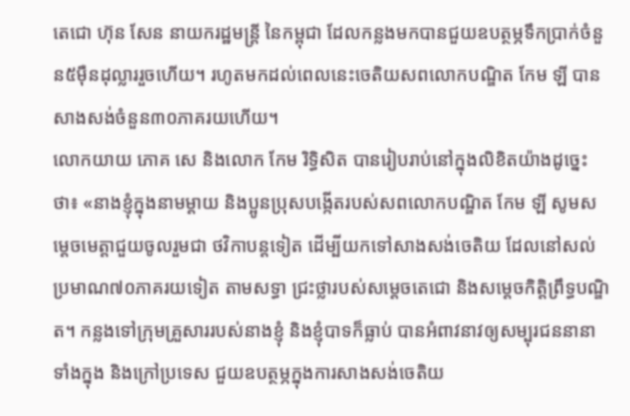តេជោ ហ៊ុន សែន នាយករដ្ឋមន្រ្តី នៃកម្ពុជា ដែលកន្លងមកបានជួយឧបត្ថម្ភទឹកប្រាក់ចំនួន៥ម៉ឺនដុល្លាររួចហើយ។ រហូតមកដល់ពេលនេះចេតិយសពលោកបណ្ឌិត កែម ឡី បានសាងសង់ចំនួន៣០ភាគរយហើយ។
លោកយាយ ភោគ សេ និងលោក កែម រិទ្ធិសិត បានរៀបរាប់នៅក្នុងលិខិតយ៉ាងដូច្នេះថា៖ «នាងខ្ញុំក្នុងនាមម្តាយ និងប្អូនប្រុសបង្កើតរបស់សពលោកបណ្ឌិត កែម ឡី សូមសម្តេចមេត្តាជួយចូលរួមជា ថវិកាបន្តទៀត ដើម្បីយកទៅសាងសង់ចេតិយ ដែលនៅសល់ប្រមាណ៧០ភាគរយទៀត តាមសទ្ធា ជ្រះថ្លារបស់សម្តេចតេជោ និងសម្តេចកិត្តិព្រឹទ្ធបណ្ឌិត។ កន្លងទៅក្រុមគ្រួសាររបស់នាងខ្ញុំ និងខ្ញុំបាទក៏ធ្លាប់ បានអំពាវនាវឲ្យសម្បុរជននានាទាំងក្នុង និងក្រៅប្រទេស ជួយឧបត្ថម្ភក្នុងការសាងសង់ចេតិយ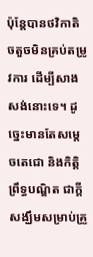ប៉ុន្តែបានថវិកាតិចតួចមិនគ្រប់តម្រូវការ ដើម្បីសាងសង់នោះទេ។ ដូច្នេះមានតែសម្តេចតេជោ និងកិត្តិព្រឹទ្ធបណ្ឌិត ជាក្តីសង្ឃឹមសម្រាប់គ្រួ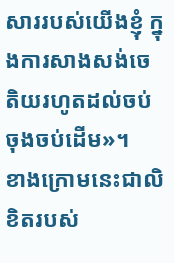សាររបស់យើងខ្ញុំ ក្នុងការសាងសង់ចេតិយរហូតដល់ចប់ចុងចប់ដើម»។
ខាងក្រោមនេះជាលិខិតរបស់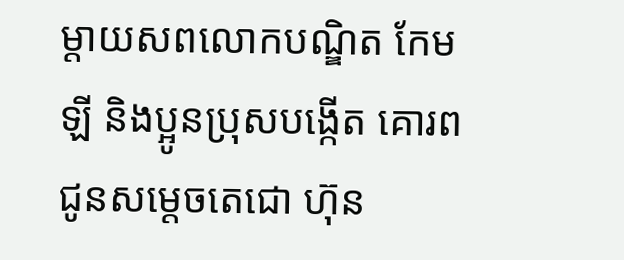ម្តាយសពលោកបណ្ឌិត កែម ឡី និងប្អូនប្រុសបង្កើត គោរពជូនសម្តេចតេជោ ហ៊ុន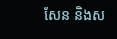សែន និងស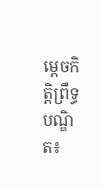ម្តេចកិត្តិព្រឹទ្ធបណ្ឌិត៖